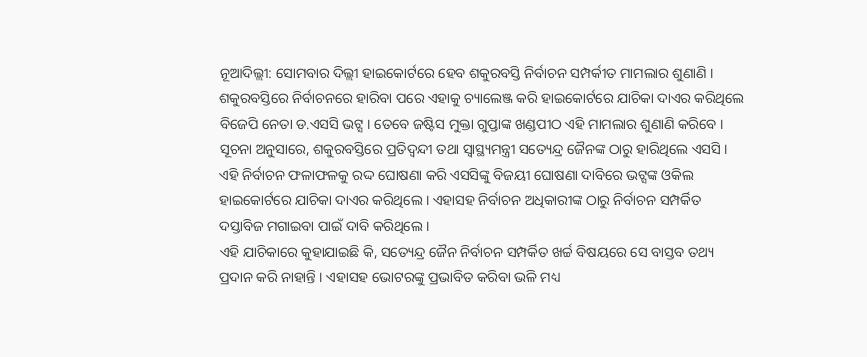ନୂଆଦିଲ୍ଲୀ: ସୋମବାର ଦିଲ୍ଲୀ ହାଇକୋର୍ଟରେ ହେବ ଶକୁରବସ୍ତି ନିର୍ବାଚନ ସମ୍ପର୍କୀତ ମାମଲାର ଶୁଣାଣି । ଶକୁରବସ୍ତିରେ ନିର୍ବାଚନରେ ହାରିବା ପରେ ଏହାକୁ ଚ୍ୟାଲେଞ୍ଜ କରି ହାଇକୋର୍ଟରେ ଯାଚିକା ଦାଏର କରିଥିଲେ ବିଜେପି ନେତା ଡ.ଏସସି ଭଟ୍ସ । ତେବେ ଜଷ୍ଟିସ ମୁକ୍ତା ଗୁପ୍ତାଙ୍କ ଖଣ୍ଡପୀଠ ଏହି ମାମଲାର ଶୁଣାଣି କରିବେ ।
ସୂଚନା ଅନୁସାରେ, ଶକୁରବସ୍ତିରେ ପ୍ରତିଦ୍ବନ୍ଦୀ ତଥା ସ୍ବାସ୍ଥ୍ୟମନ୍ତ୍ରୀ ସତ୍ୟେନ୍ଦ୍ର ଜୈନଙ୍କ ଠାରୁ ହାରିଥିଲେ ଏସସି । ଏହି ନିର୍ବାଚନ ଫଳାଫଳକୁ ରଦ୍ଦ ଘୋଷଣା କରି ଏସସିଙ୍କୁ ବିଜୟୀ ଘୋଷଣା ଦାବିରେ ଭଟ୍ସଙ୍କ ଓକିଲ ହାଇକୋର୍ଟରେ ଯାଚିକା ଦାଏର କରିଥିଲେ । ଏହାସହ ନିର୍ବାଚନ ଅଧିକାରୀଙ୍କ ଠାରୁ ନିର୍ବାଚନ ସମ୍ପର୍କିତ ଦସ୍ତାବିଜ ମଗାଇବା ପାଇଁ ଦାବି କରିଥିଲେ ।
ଏହି ଯାଚିକାରେ କୁହାଯାଇଛି କି, ସତ୍ୟେନ୍ଦ୍ର ଜୈନ ନିର୍ବାଚନ ସମ୍ପର୍କିତ ଖର୍ଚ୍ଚ ବିଷୟରେ ସେ ବାସ୍ତବ ତଥ୍ୟ ପ୍ରଦାନ କରି ନାହାନ୍ତି । ଏହାସହ ଭୋଟରଙ୍କୁ ପ୍ରଭାବିତ କରିବା ଭଳି ମଧ୍ୟ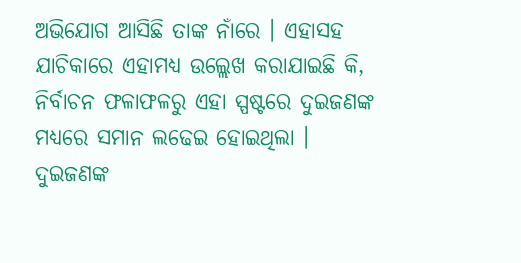ଅଭିଯୋଗ ଆସିଛି ତାଙ୍କ ନାଁରେ । ଏହାସହ ଯାଚିକାରେ ଏହାମଧ୍ୟ ଉଲ୍ଲେଖ କରାଯାଇଛି କି, ନିର୍ବାଚନ ଫଳାଫଳରୁ ଏହା ସ୍ପଷ୍ଟରେ ଦୁଇଜଣଙ୍କ ମଧ୍ୟରେ ସମାନ ଲଢେଇ ହୋଇଥିଲା । ଦୁଇଜଣଙ୍କ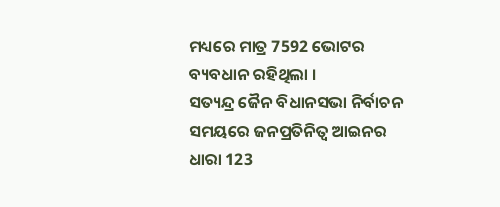ମଧ୍ୟରେ ମାତ୍ର 7592 ଭୋଟର ବ୍ୟବଧାନ ରହିଥିଲା ।
ସତ୍ୟନ୍ଦ୍ର ଜୈନ ବିଧାନସଭା ନିର୍ବାଚନ ସମୟରେ ଜନପ୍ରତିନିତ୍ବ ଆଇନର ଧାରା 123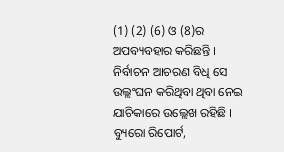(1) (2) (6) ଓ (8)ର ଅପବ୍ୟବହାର କରିଛନ୍ତି । ନିର୍ବାଚନ ଆଚରଣ ବିଧି ସେ ଉଲ୍ଲଂଘନ କରିଥିବା ଥିବା ନେଇ ଯାଚିକାରେ ଉଲ୍ଲେଖ ରହିଛି ।
ବ୍ୟୁରୋ ରିପୋର୍ଟ,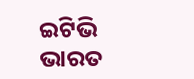ଇଟିଭି ଭାରତ